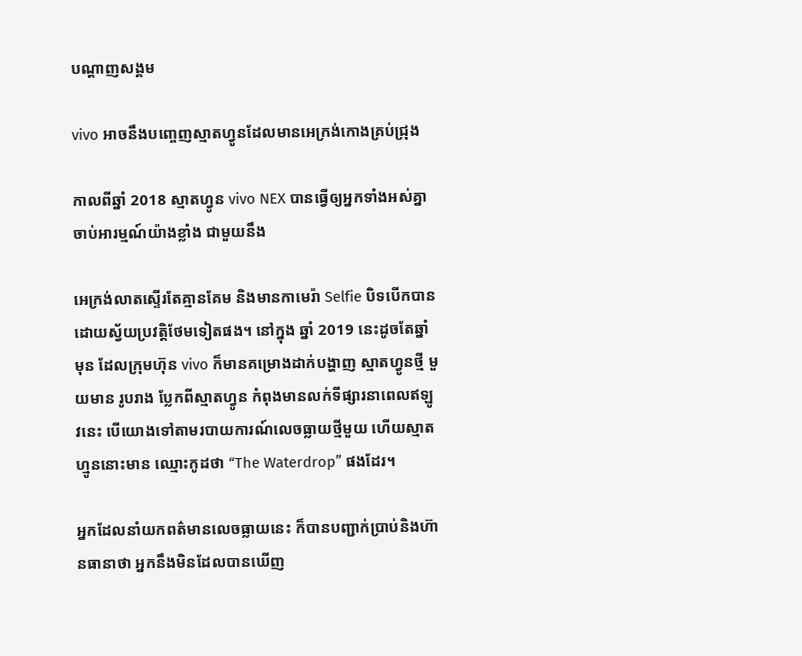បណ្តាញសង្គម

vivo អាចនឹងបញ្ចេញស្មាតហ្វូនដែលមានអេក្រង់កោងគ្រប់ជ្រុង

កាលពីឆ្នាំ 2018 ស្មាតហ្វូន vivo NEX បានធ្វើឲ្យអ្នកទាំងអស់គ្នាចាប់អារម្មណ៍យ៉ាងខ្លាំង ជាមួយនឹង

អេក្រង់លាតស្ទើរតែគ្មានគែម និងមានកាមេរ៉ា Selfie បិទបើកបានដោយស្វ័យប្រវត្តិថែមទៀតផង។ នៅក្នុង ឆ្នាំ 2019 នេះដូចតែឆ្នាំមុន ដែលក្រុមហ៊ុន vivo ក៏មានគម្រោងដាក់បង្ហាញ ស្មាតហ្វូនថ្មី មួយមាន រូបរាង ប្លែកពីស្មាតហ្វូន កំពុងមានលក់ទីផ្សារនាពេលឥឡូវនេះ បើយោងទៅតាមរបាយការណ៍លេចធ្លាយថ្មីមួយ ហើយស្មាតហ្មូននោះមាន ឈ្មោះកូដថា “The Waterdrop” ផងដែរ។

អ្នកដែលនាំយកពត៌មានលេចធ្លាយនេះ ក៏បានបញ្ជាក់ប្រាប់និងហ៊ានធានាថា អ្នកនឹងមិនដែលបានឃើញ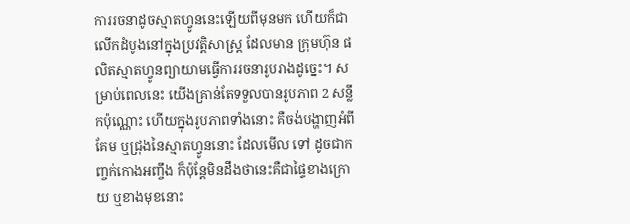ការរចនាដូចស្មាតហ្វូននេះឡើយពីមុនមក ហើយក៏ជាលើកដំបូងនៅក្នុងប្រវត្តិសាស្រ្ដ ដែលមាន ក្រុមហ៊ុន ផលិតស្មាតហ្វូនព្យាយាមធ្វើការរចនារូបរាងដូច្នេះ។ សម្រាប់ពេលនេះ យើងគ្រាន់តែទទួលបានរូបភាព 2 សន្លឹកប៉ុណ្ណោះ ហើយក្នុងរូបភាពទាំងនោះ គឺចង់បង្ហាញអំពីគែម ឬជ្រុងនៃស្មាតហ្វូននោះ ដែលមើល ទៅ ដូចជាកញ្ចក់កោងអញ្ចឹង ក៏ប៉ុន្ដែមិនដឹងថានេះគឺជាផ្ទៃខាងក្រោយ ឬខាងមុខនោះ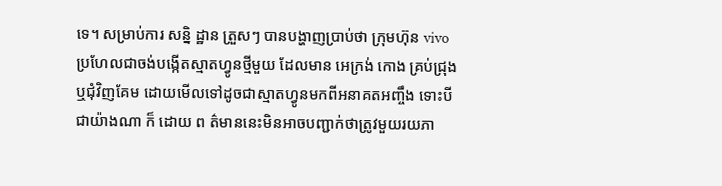ទេ។ សម្រាប់ការ សន្និ ដ្ឋាន ត្រួសៗ បានបង្ហាញប្រាប់ថា ក្រុមហ៊ុន vivo ប្រហែលជាចង់បង្កើតស្មាតហ្វូនថ្មីមួយ ដែលមាន អេក្រង់ កោង គ្រប់ជ្រុង ឬជុំវិញគែម ដោយមើលទៅដូចជាស្មាតហ្វូនមកពីអនាគតអញ្ចឹង ទោះបីជាយ៉ាងណា ក៏ ដោយ ព ត៌មាននេះមិនអាចបញ្ជាក់ថាត្រូវមួយរយភា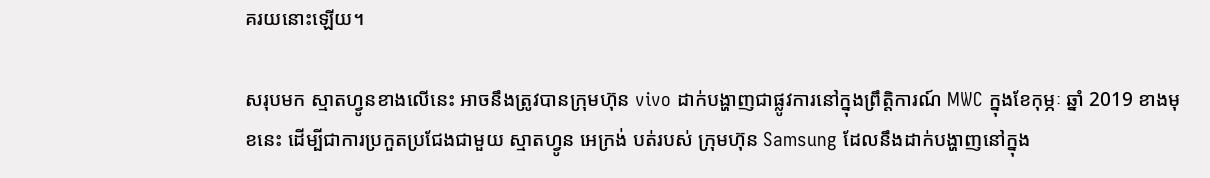គរយនោះឡើយ។

សរុបមក ស្មាតហ្វូនខាងលើនេះ អាចនឹងត្រូវបានក្រុមហ៊ុន vivo ដាក់បង្ហាញជាផ្លូវការនៅក្នុងព្រឹត្តិការណ៍ MWC ក្នុងខែកុម្ភៈ ឆ្នាំ 2019 ខាងមុខនេះ ដើម្បីជាការប្រកួតប្រជែងជាមួយ ស្មាតហ្វូន អេក្រង់ បត់របស់ ក្រុមហ៊ុន Samsung ដែលនឹងដាក់បង្ហាញនៅក្នុង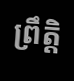ព្រឹត្តិ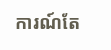ការណ៍តែ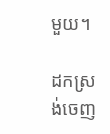មួយ។

ដកស្រង់ចេញ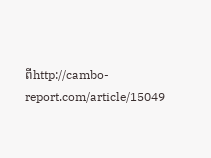ពីhttp://cambo-report.com/article/15049